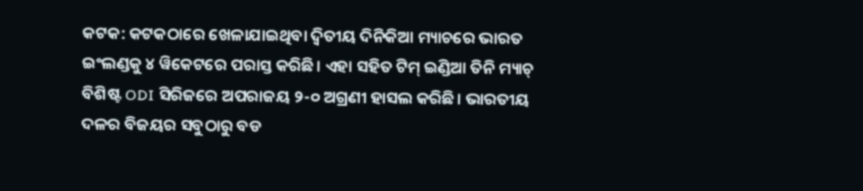କଟକ: କଟକଠାରେ ଖେଳାଯାଇଥିବା ଦ୍ୱିତୀୟ ଦିନିକିଆ ମ୍ୟାଚରେ ଭାରତ ଇଂଲଣ୍ଡକୁ ୪ ୱିକେଟରେ ପରାସ୍ତ କରିଛି। ଏହା ସହିତ ଟିମ୍ ଇଣ୍ଡିଆ ତିନି ମ୍ୟାଚ୍ ବିଶିଷ୍ଟ ODI ସିରିଜରେ ଅପରାଜୟ ୨-୦ ଅଗ୍ରଣୀ ହାସଲ କରିଛି। ଭାରତୀୟ ଦଳର ବିଜୟର ସବୁଠାରୁ ବଡ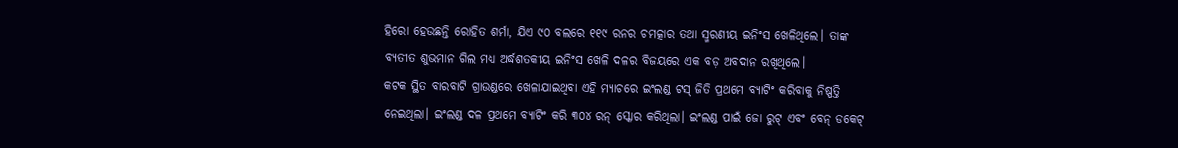ହିରୋ ହେଉଛନ୍ତି ରୋହିତ ଶର୍ମା, ଯିଏ ୯୦ ବଲରେ ୧୧୯ ରନର ଚମତ୍କାର ତଥା ସ୍ମରଣୀୟ ଇନିଂସ ଖେଳିଥିଲେ। ତାଙ୍କ ବ୍ୟତୀତ ଶୁଭମାନ ଗିଲ ମଧ୍ୟ ଅର୍ଦ୍ଧଶତକୀୟ ଇନିଂସ ଖେଳି ଦଳର ବିଜୟରେ ଏକ ବଡ଼ ଅବଦାନ ରଖିଥିଲେ।
କଟକ ସ୍ଥିତ ବାରବାଟି ଗ୍ରାଉଣ୍ଡରେ ଖେଳାଯାଇଥିବା ଏହି ମ୍ୟାଚରେ ଇଂଲଣ୍ଡ ଟସ୍ ଜିତି ପ୍ରଥମେ ବ୍ୟାଟିଂ କରିବାକୁ ନିଷ୍ପତ୍ତି ନେଇଥିଲା। ଇଂଲଣ୍ଡ ଦଳ ପ୍ରଥମେ ବ୍ୟାଟିଂ କରି ୩୦୪ ରନ୍ ସ୍କୋର କରିଥିଲା। ଇଂଲଣ୍ଡ ପାଇଁ ଜୋ ରୁଟ୍ ଏବଂ ବେନ୍ ଡକେଟ୍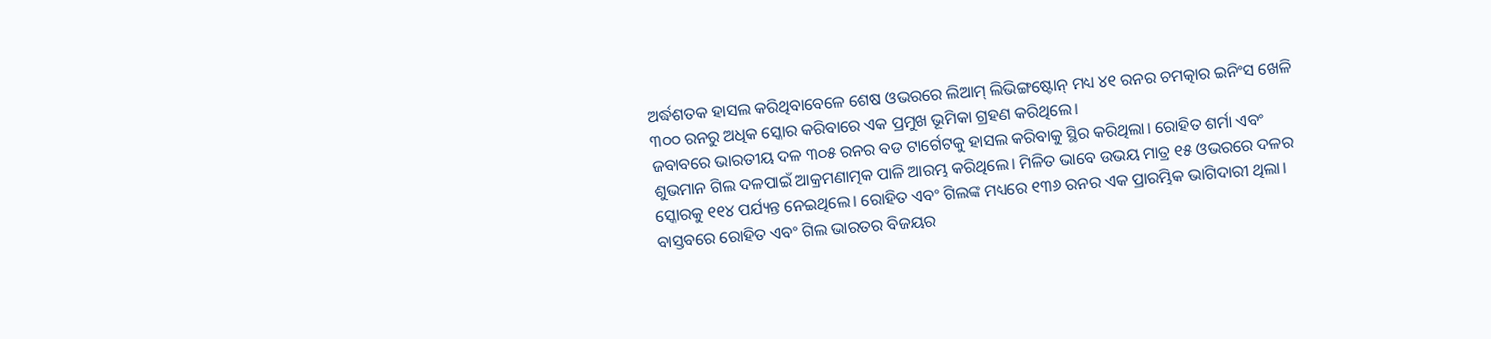ଅର୍ଦ୍ଧଶତକ ହାସଲ କରିଥିବାବେଳେ ଶେଷ ଓଭରରେ ଲିଆମ୍ ଲିଭିଙ୍ଗଷ୍ଟୋନ୍ ମଧ୍ୟ ୪୧ ରନର ଚମତ୍କାର ଇନିଂସ ଖେଳି ୩୦୦ ରନରୁ ଅଧିକ ସ୍କୋର କରିବାରେ ଏକ ପ୍ରମୁଖ ଭୂମିକା ଗ୍ରହଣ କରିଥିଲେ।
ଜବାବରେ ଭାରତୀୟ ଦଳ ୩୦୫ ରନର ବଡ ଟାର୍ଗେଟକୁ ହାସଲ କରିବାକୁ ସ୍ଥିର କରିଥିଲା। ରୋହିତ ଶର୍ମା ଏବଂ ଶୁଭମାନ ଗିଲ ଦଳପାଇଁ ଆକ୍ରମଣାତ୍ମକ ପାଳି ଆରମ୍ଭ କରିଥିଲେ। ମିଳିତ ଭାବେ ଉଭୟ ମାତ୍ର ୧୫ ଓଭରରେ ଦଳର ସ୍କୋରକୁ ୧୧୪ ପର୍ଯ୍ୟନ୍ତ ନେଇଥିଲେ। ରୋହିତ ଏବଂ ଗିଲଙ୍କ ମଧ୍ୟରେ ୧୩୬ ରନର ଏକ ପ୍ରାରମ୍ଭିକ ଭାଗିଦାରୀ ଥିଲା। ବାସ୍ତବରେ ରୋହିତ ଏବଂ ଗିଲ ଭାରତର ବିଜୟର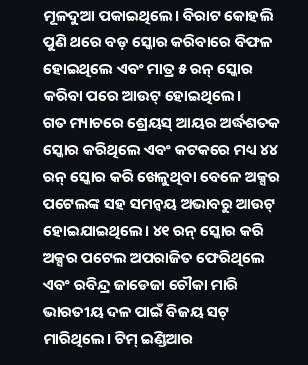ମୂଳଦୁଆ ପକାଇଥିଲେ। ବିରାଟ କୋହଲି ପୁଣି ଥରେ ବଡ଼ ସ୍କୋର କରିବାରେ ବିଫଳ ହୋଇଥିଲେ ଏବଂ ମାତ୍ର ୫ ରନ୍ ସ୍କୋର କରିବା ପରେ ଆଉଟ୍ ହୋଇଥିଲେ।
ଗତ ମ୍ୟାଚରେ ଶ୍ରେୟସ୍ ଆୟର ଅର୍ଦ୍ଧଶତକ ସ୍କୋର କରିଥିଲେ ଏବଂ କଟକରେ ମଧ୍ୟ ୪୪ ରନ୍ ସ୍କୋର କରି ଖେଳୁଥିବା ବେଳେ ଅକ୍ସର ପଟେଲଙ୍କ ସହ ସମନ୍ୱୟ ଅଭାବରୁ ଆଉଟ୍ ହୋଇଯାଇଥିଲେ। ୪୧ ରନ୍ ସ୍କୋର କରି ଅକ୍ସର ପଟେଲ ଅପରାଜିତ ଫେରିଥିଲେ ଏବଂ ରବିନ୍ଦ୍ର ଜାଡେଜା ଚୌକା ମାରି ଭାରତୀୟ ଦଳ ପାଇଁ ବିଜୟ ସଟ୍ ମାରିଥିଲେ। ଟିମ୍ ଇଣ୍ଡିଆର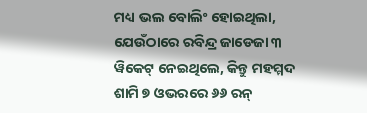ମଧ୍ୟ ଭଲ ବୋଲିଂ ହୋଇଥିଲା, ଯେଉଁଠାରେ ରବିନ୍ଦ୍ର ଜାଡେଜା ୩ ୱିକେଟ୍ ନେଇଥିଲେ, କିନ୍ତୁ ମହମ୍ମଦ ଶାମି ୭ ଓଭରରେ ୬୬ ରନ୍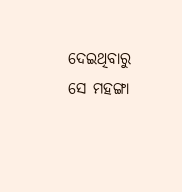ଦେଇଥିବାରୁ ସେ ମହଙ୍ଗା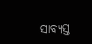ସାବ୍ୟସ୍ତ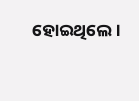ହୋଇଥିଲେ।